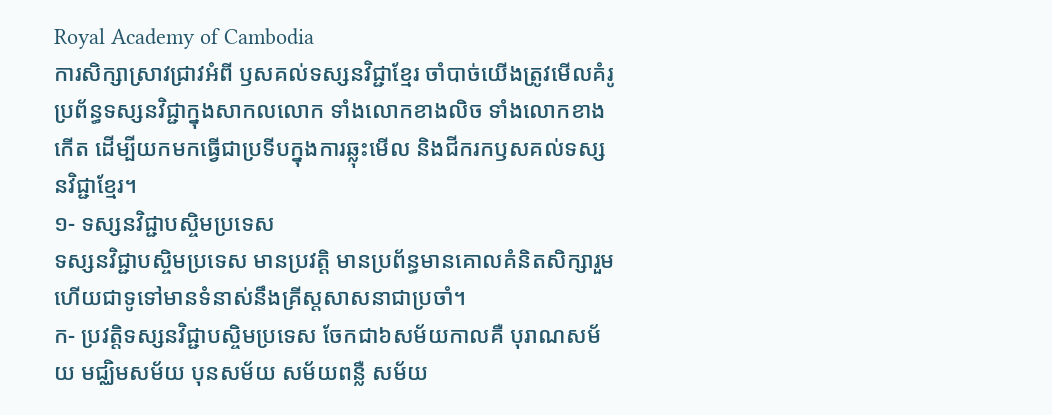Royal Academy of Cambodia
ការសិក្សាស្រាវជ្រាវអំពី ឫសគល់ទស្សនវិជ្ជាខ្មែរ ចាំបាច់យើងត្រូវមើលគំរូប្រព័ន្ធទស្សនវិជ្ជាក្នុងសាកលលោក ទាំងលោកខាងលិច ទាំងលោកខាងកើត ដើម្បីយកមកធ្វើជាប្រទីបក្នុងការឆ្លុះមើល និងជីករកឫសគល់ទស្សនវិជ្ជាខ្មែរ។
១- ទស្សនវិជ្ជាបស្ចិមប្រទេស
ទស្សនវិជ្ជាបស្ចិមប្រទេស មានប្រវត្តិ មានប្រព័ន្ធមានគោលគំនិតសិក្សារួមហើយជាទូទៅមានទំនាស់នឹងគ្រីស្តសាសនាជាប្រចាំ។
ក- ប្រវត្តិទស្សនវិជ្ជាបស្ចិមប្រទេស ចែកជា៦សម័យកាលគឺ បុរាណសម័យ មជ្ឈិមសម័យ បុនសម័យ សម័យពន្លឺ សម័យ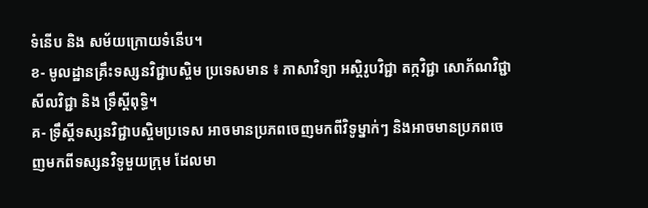ទំនើប និង សម័យក្រោយទំនើប។
ខ- មូលដ្ឋានគ្រឹះទស្សនវិជ្ជាបស្ចិម ប្រទេសមាន ៖ ភាសាវិទ្យា អស្តិរូបវិជ្ជា តក្កវិជ្ជា សោភ័ណវិជ្ជា សីលវិជ្ជា និង ទ្រឹស្តីពុទ្ធិ។
គ- ទ្រឹស្តីទស្សនវិជ្ជាបស្ចិមប្រទេស អាចមានប្រភពចេញមកពីវិទូម្នាក់ៗ និងអាចមានប្រភពចេញមកពីទស្សនវិទូមួយក្រុម ដែលមា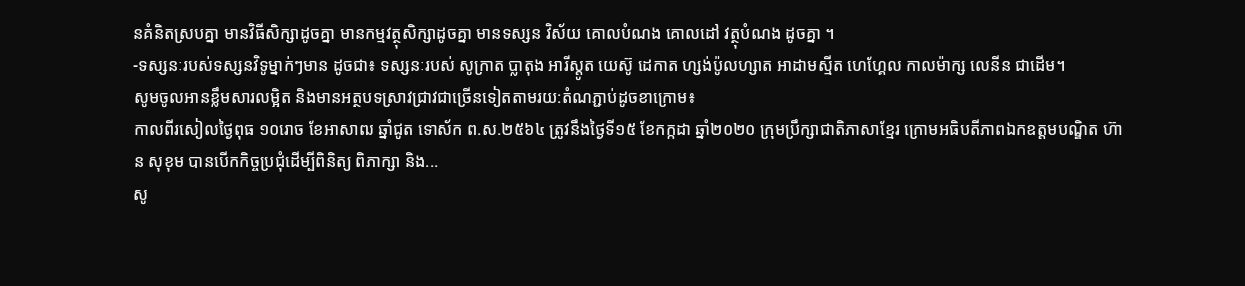នគំនិតស្របគ្នា មានវិធីសិក្សាដូចគ្នា មានកម្មវត្ថុសិក្សាដូចគ្នា មានទស្សន វិស័យ គោលបំណង គោលដៅ វត្ថុបំណង ដូចគ្នា ។
-ទស្សនៈរបស់ទស្សនវិទូម្នាក់ៗមាន ដូចជា៖ ទស្សនៈរបស់ សូក្រាត ប្លាតុង អារីស្តូត យេស៊ូ ដេកាត ហ្សង់ប៉ូលហ្សាត អាដាមស្មីត ហេហ្គែល កាលម៉ាក្ស លេនីន ជាដើម។
សូមចូលអានខ្លឹមសារលម្អិត និងមានអត្ថបទស្រាវជ្រាវជាច្រើនទៀតតាមរយ:តំណភ្ជាប់ដូចខាក្រោម៖
កាលពីរសៀលថ្ងៃពុធ ១០រោច ខែអាសាឍ ឆ្នាំជូត ទោស័ក ព.ស.២៥៦៤ ត្រូវនឹងថ្ងៃទី១៥ ខែកក្កដា ឆ្នាំ២០២០ ក្រុមប្រឹក្សាជាតិភាសាខ្មែរ ក្រោមអធិបតីភាពឯកឧត្តមបណ្ឌិត ហ៊ាន សុខុម បានបើកកិច្ចប្រជុំដើម្បីពិនិត្យ ពិភាក្សា និង...
សូ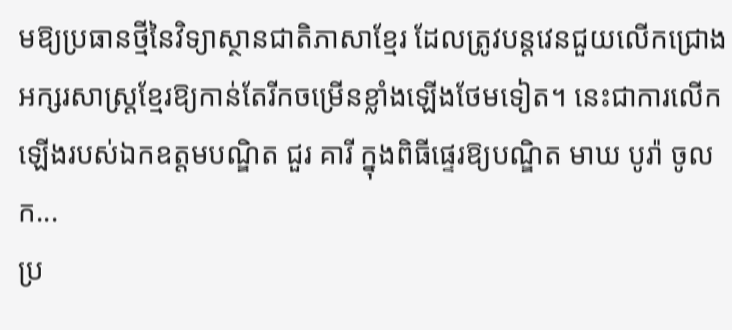មឱ្យប្រធានថ្មីនៃវិទ្យាស្ថានជាតិភាសាខ្មែរ ដែលត្រូវបន្តវេនជួយលើកជ្រោងអក្សរសាស្ត្រខ្មែរឱ្យកាន់តែរីកចម្រើនខ្លាំងឡើងថែមទៀត។ នេះជាការលើកឡើងរបស់ឯកឧត្ដមបណ្ឌិត ជួរ គារី ក្នុងពិធីផ្ទេរឱ្យបណ្ឌិត មាឃ បូរ៉ា ចូលក...
ប្រ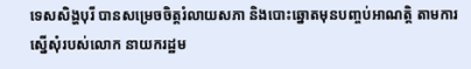ទេសសិង្ហបុរី បានសម្រេចចិត្តរំលាយសភា និងបោះឆ្នោតមុនបញ្ចប់អាណត្តិ តាមការ ស្នើសុំរបស់លោក នាយករដ្ឋម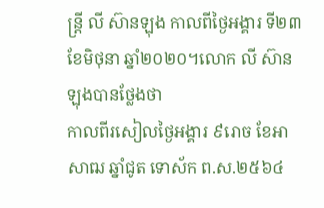ន្ត្រី លី ស៊ានឡុង កាលពីថ្ងៃអង្គារ ទី២៣ ខែមិថុនា ឆ្នាំ២០២០។លោក លី ស៊ានឡុងបានថ្លែងថា
កាលពីរសៀលថ្ងៃអង្គារ ៩រោច ខែអាសាឍ ឆ្នាំជូត ទោស័ក ព.ស.២៥៦៤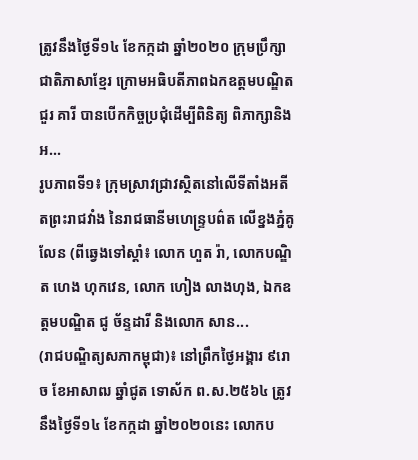ត្រូវនឹងថ្ងៃទី១៤ ខែកក្កដា ឆ្នាំ២០២០ ក្រុមប្រឹក្សាជាតិភាសាខ្មែរ ក្រោមអធិបតីភាពឯកឧត្តមបណ្ឌិត ជួរ គារី បានបើកកិច្ចប្រជុំដើម្បីពិនិត្យ ពិភាក្សានិងអ...
រូបភាពទី១៖ ក្រុមស្រាវជ្រាវស្ថិតនៅលើទីតាំងអតីតព្រះរាជវាំង នៃរាជធានីមហេន្រ្ទបព៌ត លើខ្នងភ្នំគូលែន (ពីឆ្វេងទៅស្តាំ៖ លោក ហួត រ៉ា, លោកបណ្ឌិត ហេង ហុកវេន, លោក ហៀង លាងហុង, ឯកឧត្តមបណ្ឌិត ជូ ច័ន្ទដារី និងលោក សាន...
(រាជបណ្ឌិត្យសភាកម្ពុជា)៖ នៅព្រឹកថ្ងៃអង្គារ ៩រោច ខែអាសាឍ ឆ្នាំជូត ទោស័ក ព.ស.២៥៦៤ ត្រូវនឹងថ្ងៃទី១៤ ខែកក្កដា ឆ្នាំ២០២០នេះ លោកប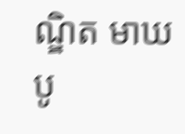ណ្ឌិត មាឃ បូ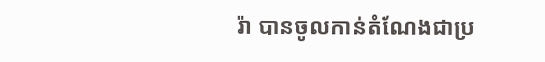រ៉ា បានចូលកាន់តំណែងជាប្រ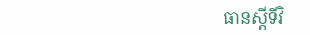ធានស្តីទីវិ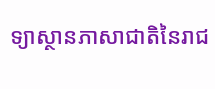ទ្យាស្ថានភាសាជាតិនៃរាជ